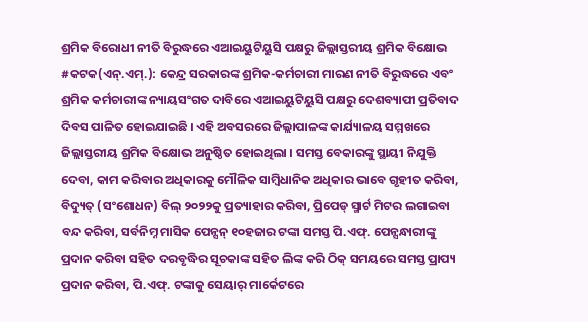ଶ୍ରମିକ ବିରୋଧୀ ନୀତି ବିରୁଦ୍ଧରେ ଏଆଇୟୁଟିୟୁସି ପକ୍ଷରୁ ଜିଲ୍ଲାସ୍ତରୀୟ ଶ୍ରମିକ ବିକ୍ଷୋଭ
#କଟକ(ଏନ୍.ଏମ୍.): କେନ୍ଦ୍ର ସରକାରଙ୍କ ଶ୍ରମିକ-କର୍ମଚାରୀ ମାରଣ ନୀତି ବିରୁଦ୍ଧରେ ଏବଂ ଶ୍ରମିକ କର୍ମଚାରୀଙ୍କ ନ୍ୟାୟସଂଗତ ଦାବିରେ ଏଆଇୟୁଟିୟୁସି ପକ୍ଷରୁ ଦେଶବ୍ୟାପୀ ପ୍ରତିବାଦ ଦିବସ ପାଳିତ ହୋଇଯାଇଛି । ଏହି ଅବସରରେ ଜିଲ୍ଲାପାଳଙ୍କ କାର୍ଯ୍ୟାଳୟ ସମ୍ମଖରେ ଜିଲ୍ଲାସ୍ତରୀୟ ଶ୍ରମିକ ବିକ୍ଷୋଭ ଅନୁଷ୍ଠିତ ହୋଇଥିଲା । ସମସ୍ତ ବେକାରଙ୍କୁ ସ୍ଥାୟୀ ନିଯୁକ୍ତି ଦେବା, କାମ କରିବାର ଅଧିକାରକୁ ମୌଳିକ ସାମ୍ବିଧାନିକ ଅଧିକାର ଭାବେ ଗୃହୀତ କରିବା, ବିଦ୍ୟୁତ୍ (ସଂଶୋଧନ) ବିଲ୍ ୨୦୨୨କୁ ପ୍ରତ୍ୟାହାର କରିବା, ପ୍ରିପେଡ୍ ସ୍ମାର୍ଟ ମିଟର ଲଗାଇବା ବନ୍ଦ କରିବା, ସର୍ବନିମ୍ନ ମାସିକ ପେନ୍ସନ୍ ୧୦ହଜାର ଟଙ୍କା ସମସ୍ତ ପି.ଏଫ୍. ପେନ୍ସନ୍ଧାରୀଙ୍କୁ ପ୍ରଦାନ କରିବା ସହିତ ଦରବୃଦ୍ଧିର ସୂଚକାଙ୍କ ସହିତ ଲିଙ୍କ କରି ଠିକ୍ ସମୟରେ ସମସ୍ତ ପ୍ରାପ୍ୟ ପ୍ରଦାନ କରିବା, ପି.ଏଫ୍. ଟଙ୍କାକୁ ସେୟାର୍ ମାର୍କେଟରେ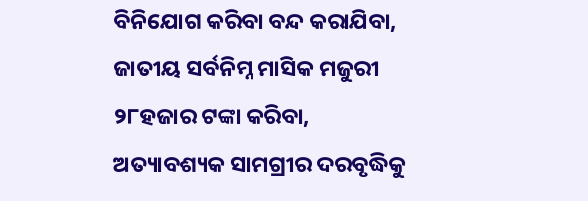ବିନିଯୋଗ କରିବା ବନ୍ଦ କରାଯିବା, ଜାତୀୟ ସର୍ବନିମ୍ନ ମାସିକ ମଜୁରୀ ୨୮ହଜାର ଟଙ୍କା କରିବା, ଅତ୍ୟାବଶ୍ୟକ ସାମଗ୍ରୀର ଦରବୃଦ୍ଧିକୁ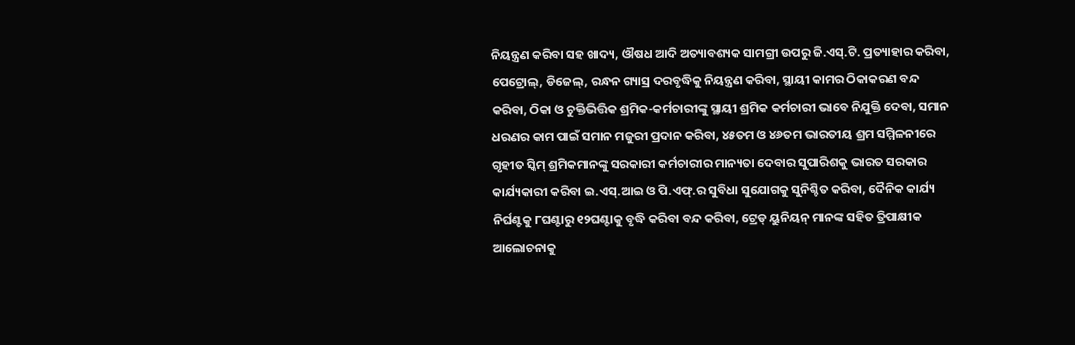ନିୟନ୍ତ୍ରଣ କରିବା ସହ ଖାଦ୍ୟ, ଔଷଧ ଆଦି ଅତ୍ୟାବଶ୍ୟକ ସାମଗ୍ରୀ ଉପରୁ ଜି.ଏସ୍.ଟି. ପ୍ରତ୍ୟାହାର କରିବା, ପେଟ୍ରୋଲ୍, ଡିଜେଲ୍, ରନ୍ଧନ ଗ୍ୟାସ୍ର ଦରବୃଦ୍ଧିକୁ ନିୟନ୍ତ୍ରଣ କରିବା, ସ୍ଥାୟୀ କାମର ଠିକାକରଣ ବନ୍ଦ କରିବା, ଠିକା ଓ ଚୁକ୍ତିଭିତ୍ତିକ ଶ୍ରମିକ-କର୍ମଚାରୀଙ୍କୁ ସ୍ଥାୟୀ ଶ୍ରମିକ କର୍ମଚାରୀ ଭାବେ ନିଯୁକ୍ତି ଦେବା, ସମାନ ଧରଣର କାମ ପାଇଁ ସମାନ ମଜୁରୀ ପ୍ରଦାନ କରିବା, ୪୫ତମ ଓ ୪୬ତମ ଭାରତୀୟ ଶ୍ରମ ସମ୍ମିଳନୀରେ ଗୃହୀତ ସ୍କିମ୍ ଶ୍ରମିକମାନଙ୍କୁ ସରକାରୀ କର୍ମଚାରୀର ମାନ୍ୟତା ଦେବାର ସୁପାରିଶକୁ ଭାରତ ସରକାର କାର୍ଯ୍ୟକାରୀ କରିବା ଇ.ଏସ୍.ଆଇ ଓ ପି.ଏଫ୍.ର ସୁବିଧା ସୁଯୋଗକୁ ସୁନିଶ୍ଚିତ କରିବା, ଦୈନିକ କାର୍ଯ୍ୟ ନିର୍ଘଣ୍ଟକୁ ୮ଘଣ୍ଟାରୁ ୧୨ଘଣ୍ଟାକୁ ବୃଦ୍ଧି କରିବା ବନ୍ଦ କରିବା, ଟ୍ରେଡ୍ ୟୁନିୟନ୍ ମାନଙ୍କ ସହିତ ତ୍ରିପାକ୍ଷୀକ ଆଲୋଚନାକୁ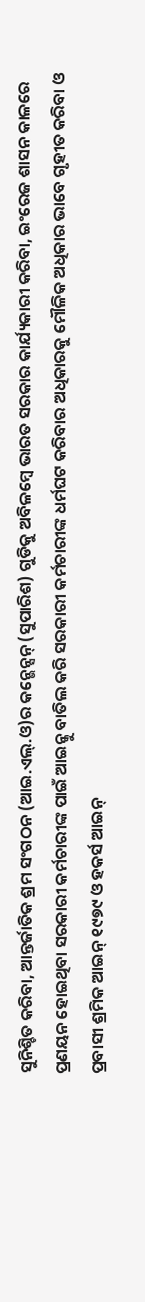ସୁନିଶ୍ଚିତ କରିବା, ଆନ୍ତର୍ଜାତିକ ଶ୍ରମ ସଂଗଠନ (ଆଇ.ଏଲ୍.ଓ)ର କନ୍ଭେନ୍ସନ୍ (ସୁପାରିଶ) ଗୁଡିକୁ ଅବିଳମ୍ବେ ଭାରତ ସରକାର କାର୍ଯ୍ୟକାରୀ କରିବା, ଇଂରେଜ ଶାସନ କାଳରେ ପ୍ରଣୟନ ହୋଇଥିବା ସରକାରୀ କର୍ମଚାରୀଙ୍କ ପାଇଁ ଆଇନ୍କୁ ବାତିଲ କରି ସରକାରୀ କର୍ମଚାରୀଙ୍କ ଧର୍ମଘଟ କରିବାର ଅଧିକାରକୁ ମୌଳିକ ଅଧିକାର ଭାବେ ଗୃହୀତ କରିବା ଓ ପ୍ରବାସୀ ଶ୍ରମିକ ଆଇନ୍ ୧୯୭୯ ଓ ହକର୍ସ ଆଇନ୍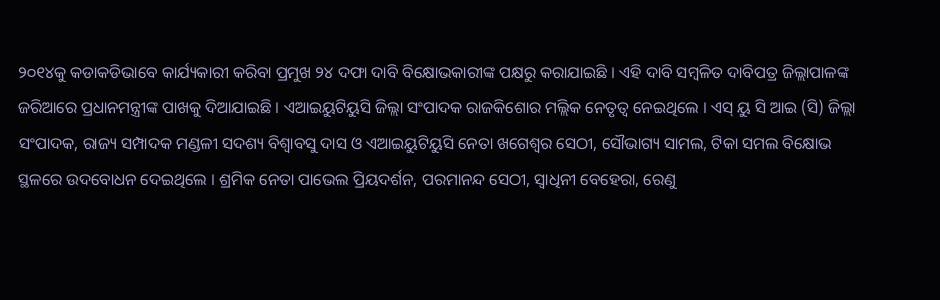୨୦୧୪କୁ କଡାକଡିଭାବେ କାର୍ଯ୍ୟକାରୀ କରିବା ପ୍ରମୁଖ ୨୪ ଦଫା ଦାବି ବିକ୍ଷୋଭକାରୀଙ୍କ ପକ୍ଷରୁ କରାଯାଇଛି । ଏହି ଦାବି ସମ୍ବଳିତ ଦାବିପତ୍ର ଜିଲ୍ଲାପାଳଙ୍କ ଜରିଆରେ ପ୍ରଧାନମନ୍ତ୍ରୀଙ୍କ ପାଖକୁ ଦିଆଯାଇଛି । ଏଆଇୟୁଟିୟୁସି ଜିଲ୍ଲା ସଂପାଦକ ରାଜକିଶୋର ମଲ୍ଲିକ ନେତୃତ୍ୱ ନେଇଥିଲେ । ଏସ୍ ୟୁ ସି ଆଇ (ସି) ଜିଲ୍ଲା ସଂପାଦକ, ରାଜ୍ୟ ସମ୍ପାଦକ ମଣ୍ଡଳୀ ସଦଶ୍ୟ ବିଶ୍ୱାବସୁ ଦାସ ଓ ଏଆଇୟୁଟିୟୁସି ନେତା ଖଗେଶ୍ୱର ସେଠୀ, ସୌଭାଗ୍ୟ ସାମଲ, ଟିକା ସମଲ ବିକ୍ଷୋଭ ସ୍ଥଳରେ ଉଦବୋଧନ ଦେଇଥିଲେ । ଶ୍ରମିକ ନେତା ପାଭେଲ ପ୍ରିୟଦର୍ଶନ, ପରମାନନ୍ଦ ସେଠୀ, ସ୍ୱାଧିନୀ ବେହେରା, ରେଣୁ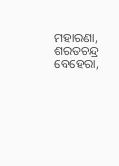ମହାରଣା, ଶରତଚନ୍ଦ୍ର ବେହେରା,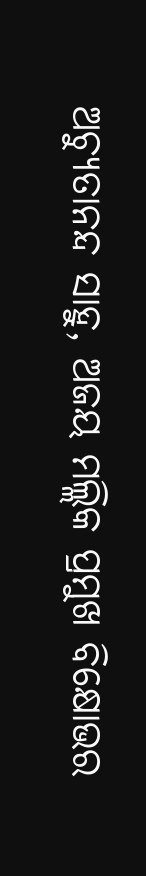ଅଚ୍ୟୁତାନନ୍ଦ ସାହୁ, ଅଜୟ ମଲ୍ଲିକ ପ୍ରମୁଖ ବିକ୍ଷୋଭର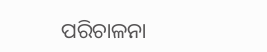ପରିଚାଳନା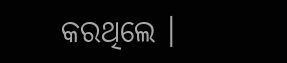କରଥିଲେ ।